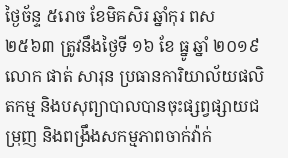ថ្ងៃច័ន្ទ ៥រោច ខែមិគសិរ ឆ្នាំកុរ ពស ២៥៦៣ ត្រូវនឹងថ្ងៃទី ១៦ ខែ ធ្នូ ឆ្នាំ ២០១៩ លោក ផាត់ សារុន ប្រធានការិយាល័យផលិតកម្ម និងបសុព្យាបាលបានចុះផ្សព្វផ្សាយជម្រុញ និងពង្រឹងសកម្មភាពចាក់វ៉ាក់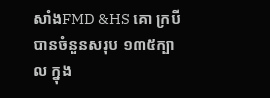សាំងFMD &HS គោ ក្របី បានចំនួនសរុប ១៣៥ក្បាល ក្នុង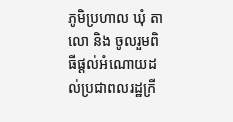ភូមិប្រហាល ឃុំ តាលោ និង ចូលរួមពិធីផ្តល់អំណោយដល់ប្រជាពលរដ្ឋក្រី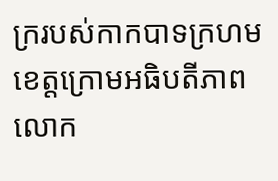ក្ររបស់កាកបាទក្រហមខេត្តក្រោមអធិបតីភាព លោក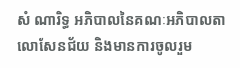សំ ណារិទ្ធ អភិបាលនៃគណៈអភិបាលតាលោសែនជ័យ និងមានការចូលរួម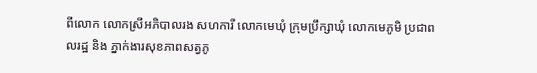ពីលោក លោកស្រីអភិបាលរង សហការី លោកមេឃុំ ក្រុមប្រឹក្សាឃុំ លោកមេភូមិ ប្រជាពលរដ្ឋ និង ភ្នាក់ងារសុខភាពសត្វភូ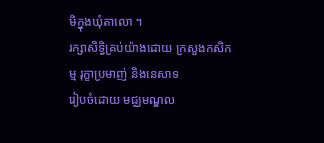មិក្នុងឃុំតាលោ ។
រក្សាសិទិ្ធគ្រប់យ៉ាងដោយ ក្រសួងកសិកម្ម រុក្ខាប្រមាញ់ និងនេសាទ
រៀបចំដោយ មជ្ឈមណ្ឌល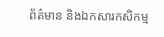ព័ត៌មាន និងឯកសារកសិកម្ម